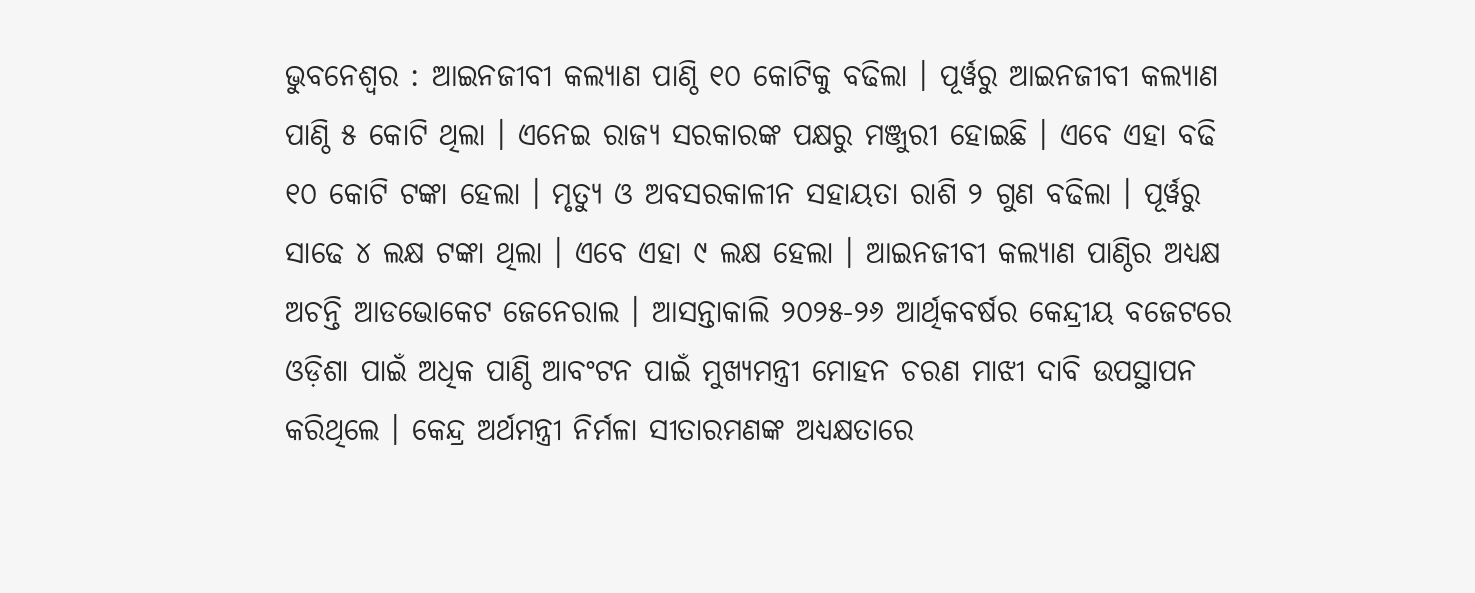ଭୁବନେଶ୍ୱର : ଆଇନଜୀବୀ କଲ୍ୟାଣ ପାଣ୍ଠି ୧୦ କୋଟିକୁ ବଢିଲା । ପୂର୍ୱରୁ ଆଇନଜୀବୀ କଲ୍ୟାଣ ପାଣ୍ଠି ୫ କୋଟି ଥିଲା । ଏନେଇ ରାଜ୍ୟ ସରକାରଙ୍କ ପକ୍ଷରୁ ମଞ୍ଜୁରୀ ହୋଇଛି । ଏବେ ଏହା ବଢି ୧୦ କୋଟି ଟଙ୍କା ହେଲା । ମୃତ୍ୟୁ ଓ ଅବସରକାଳୀନ ସହାୟତା ରାଶି ୨ ଗୁଣ ବଢିଲା । ପୂର୍ୱରୁ ସାଢେ ୪ ଲକ୍ଷ ଟଙ୍କା ଥିଲା । ଏବେ ଏହା ୯ ଲକ୍ଷ ହେଲା । ଆଇନଜୀବୀ କଲ୍ୟାଣ ପାଣ୍ଠିର ଅଧ୍ୟକ୍ଷ ଅଚନ୍ତି ଆଡଭୋକେଟ ଜେନେରାଲ । ଆସନ୍ତାକାଲି ୨୦୨୫-୨୬ ଆର୍ଥିକବର୍ଷର କେନ୍ଦ୍ରୀୟ ବଜେଟରେ ଓଡ଼ିଶା ପାଇଁ ଅଧିକ ପାଣ୍ଠି ଆବଂଟନ ପାଇଁ ମୁଖ୍ୟମନ୍ତ୍ରୀ ମୋହନ ଚରଣ ମାଝୀ ଦାବି ଉପସ୍ଥାପନ କରିଥିଲେ । କେନ୍ଦ୍ର ଅର୍ଥମନ୍ତ୍ରୀ ନିର୍ମଳା ସୀତାରମଣଙ୍କ ଅଧ୍ୟକ୍ଷତାରେ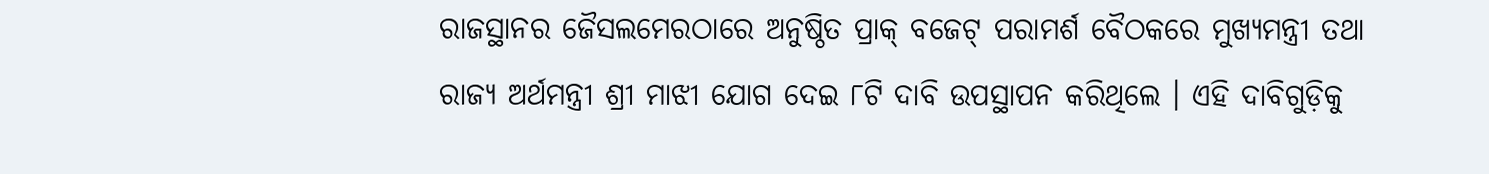ରାଜସ୍ଥାନର ଜୈସଲମେରଠାରେ ଅନୁଷ୍ଠିତ ପ୍ରାକ୍ ବଜେଟ୍ ପରାମର୍ଶ ବୈଠକରେ ମୁଖ୍ୟମନ୍ତ୍ରୀ ତଥା ରାଜ୍ୟ ଅର୍ଥମନ୍ତ୍ରୀ ଶ୍ରୀ ମାଝୀ ଯୋଗ ଦେଇ ୮ଟି ଦାବି ଉପସ୍ଥାପନ କରିଥିଲେ । ଏହି ଦାବିଗୁଡ଼ିକୁ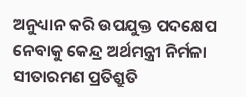ଅନୁଧ୍ୟାନ କରି ଉପଯୁକ୍ତ ପଦକ୍ଷେପ ନେବାକୁ କେନ୍ଦ୍ର ଅର୍ଥମନ୍ତ୍ରୀ ନିର୍ମଳା ସୀତାରମଣ ପ୍ରତିଶ୍ରୁତି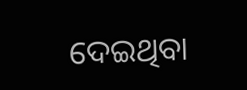ଦେଇଥିବା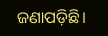ଜଣାପଡ଼ିଛି।